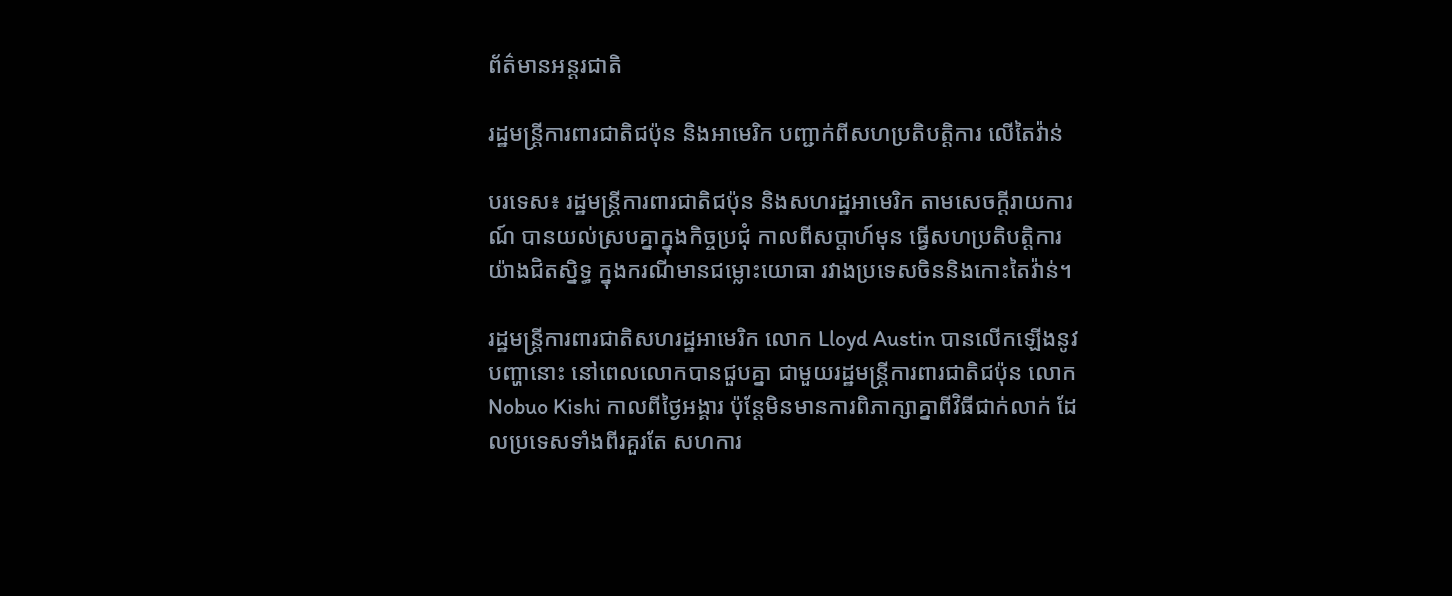ព័ត៌មានអន្តរជាតិ

រដ្ឋមន្ត្រីការពារជាតិជប៉ុន និងអាមេរិក បញ្ជាក់ពីសហប្រតិបត្តិការ លើតៃវ៉ាន់

បរទេស៖ រដ្ឋមន្ត្រីការពារជាតិជប៉ុន និងសហរដ្ឋអាមេរិក តាមសេចក្តីរាយការណ៍ បានយល់ស្របគ្នាក្នុងកិច្ចប្រជុំ កាលពីសប្ដាហ៍មុន ធ្វើសហប្រតិបត្តិការយ៉ាងជិតស្និទ្ធ ក្នុងករណីមានជម្លោះយោធា រវាងប្រទេសចិននិងកោះតៃវ៉ាន់។

រដ្ឋមន្ត្រីការពារជាតិសហរដ្ឋអាមេរិក លោក Lloyd Austin បានលើកឡើងនូវបញ្ហានោះ នៅពេលលោកបានជួបគ្នា ជាមួយរដ្ឋមន្ត្រីការពារជាតិជប៉ុន លោក Nobuo Kishi កាលពីថ្ងៃអង្គារ ប៉ុន្តែមិនមានការពិភាក្សាគ្នាពីវិធីជាក់លាក់ ដែលប្រទេសទាំងពីរគួរតែ សហការ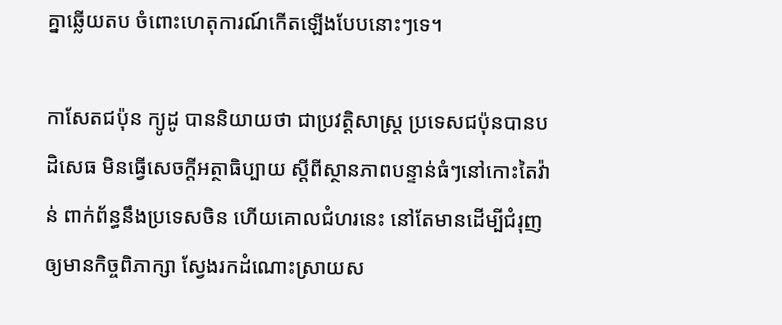គ្នាឆ្លើយតប ចំពោះហេតុការណ៍កើតឡើងបែបនោះៗទេ។

កាសែតជប៉ុន ក្យូដូ បាននិយាយថា ជាប្រវត្តិសាស្ត្រ ប្រទេសជប៉ុនបានបដិសេធ មិនធ្វើសេចក្តីអត្ថាធិប្បាយ ស្តីពីស្ថានភាពបន្ទាន់ធំៗនៅកោះតៃវ៉ាន់ ពាក់ព័ន្ធនឹងប្រទេសចិន ហើយគោលជំហរនេះ នៅតែមានដើម្បីជំរុញឲ្យមានកិច្ចពិភាក្សា ស្វែងរកដំណោះស្រាយស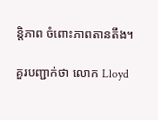ន្តិភាព ចំពោះភាពតានតឹង។

គួរបញ្ជាក់ថា លោក Lloyd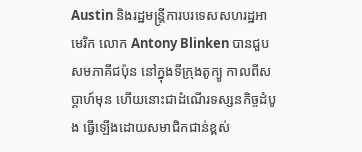Austin និងរដ្ឋមន្ត្រីការបរទេសសហរដ្ឋអាមេរិក លោក Antony Blinken បានជួបសមភាគីជប៉ុន នៅក្នុងទីក្រុងតូក្យូ កាលពីសប្ដាហ៍មុន ហើយនោះជាដំណើរទស្សនកិច្ចដំបូង ធ្វើឡើងដោយសមាជិកជាន់ខ្ពស់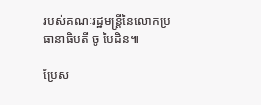របស់គណៈរដ្ឋមន្ត្រីនៃលោកប្រធានាធិបតី ចូ បៃដិន៕

ប្រែស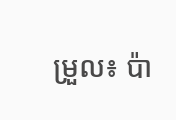ម្រួល៖ ប៉ា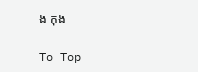ង កុង

To Top